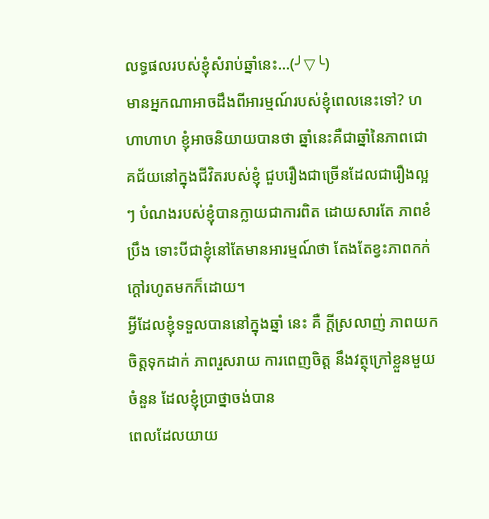លទ្ធផលរបស់ខ្ញុំសំរាប់ឆ្នាំនេះ...(╯▽╰)
មានអ្នកណាអាចដឹងពីអារម្មណ៍របស់ខ្ញុំពេលនេះទៅ? ហហាហាហ ខ្ញុំអាចនិយាយបានថា ឆ្នាំនេះគឺជាឆ្នាំនៃភាពជោគជ័យនៅក្នុងជីវិតរបស់ខ្ញុំ ជួបរឿងជាច្រើនដែលជារឿងល្អៗ បំណងរបស់ខ្ញុំបានក្លាយជាការពិត ដោយសារតែ ភាពខំប្រឹង ទោះបីជាខ្ញុំនៅតែមានអារម្មណ៍ថា តែងតែខ្វះភាពកក់ក្តៅរហូតមកក៏ដោយ។
អ្វីដែលខ្ញុំទទួលបាននៅក្នុងឆ្នាំ នេះ គឺ ក្តីស្រលាញ់ ភាពយកចិត្តទុកដាក់ ភាពរួសរាយ ការពេញចិត្ត នឹងវត្ថុក្រៅខ្លួនមួយចំនួន ដែលខ្ញុំប្រាថ្នាចង់បាន
ពេលដែលយាយ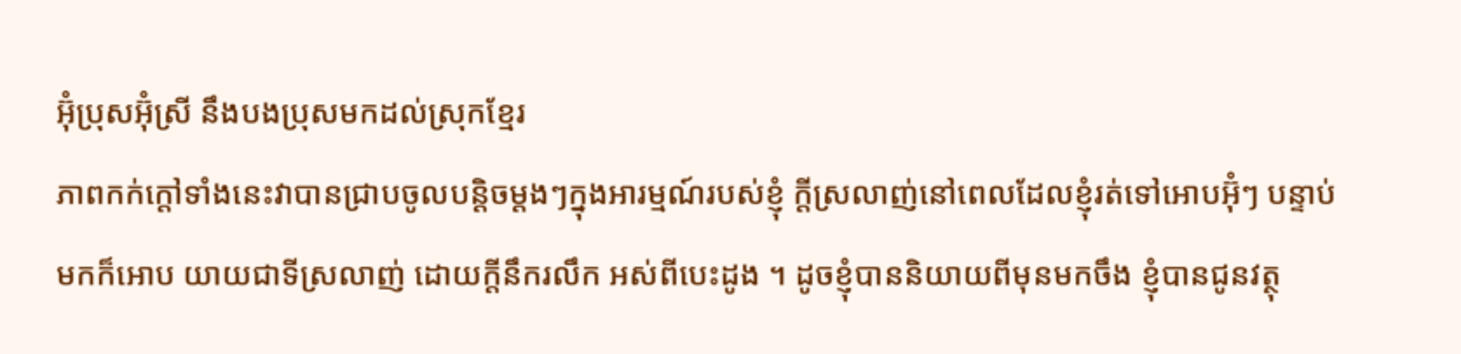អ៊ុំប្រុសអ៊ុំស្រី នឹងបងប្រុសមកដល់ស្រុកខ្មែរ
ភាពកក់ក្តៅទាំងនេះវាបានជ្រាបចូលបន្តិចម្តងៗក្នុងអារម្មណ៍របស់ខ្ញុំ ក្តីស្រលាញ់នៅពេលដែលខ្ញុំរត់ទៅអោបអ៊ុំៗ បន្ទាប់មកក៏អោប យាយជាទីស្រលាញ់ ដោយក្តីនឹករលឹក អស់ពីបេះដូង ។ ដូចខ្ញុំបាននិយាយពីមុនមកចឹង ខ្ញុំបានជូនវត្ថុ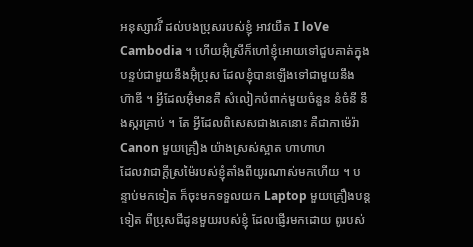អនុស្សាវរី៍ ដល់បងប្រុសរបស់ខ្ញុំ អាវយឺត I loVe Cambodia ។ ហើយអ៊ុំស្រីក៏ហៅខ្ញុំអោយទៅជួបគាត់ក្នុងបន្ទប់ជាមួយនឹងអ៊ុំប្រុស ដែលខ្ញុំបានឡើងទៅជាមួយនឹង ហ៊ាឌី ។ អ្វីដែលអ៊ុំមានគឺ សំលៀកបំពាក់មួយចំនួន នំចំនី នឹងស្ករគ្រាប់ ។ តែ អ្វីដែលពិសេសជាងគេនោះ គឺជាកាម៉េរ៉ា Canon មួយគ្រឿង យ៉ាងស្រស់ស្អាត ហាហាហ
ដែលវាជាក្តីស្រម៉ៃរបស់ខ្ញុំតាំងពីយូរណាស់មកហើយ ។ បន្ទាប់មកទៀត ក៏ចុះមកទទួលយក Laptop មួយគ្រឿងបន្តទៀត ពីប្រុសជីដូនមួយរបស់ខ្ញុំ ដែលផ្ញើរមកដោយ ពូរបស់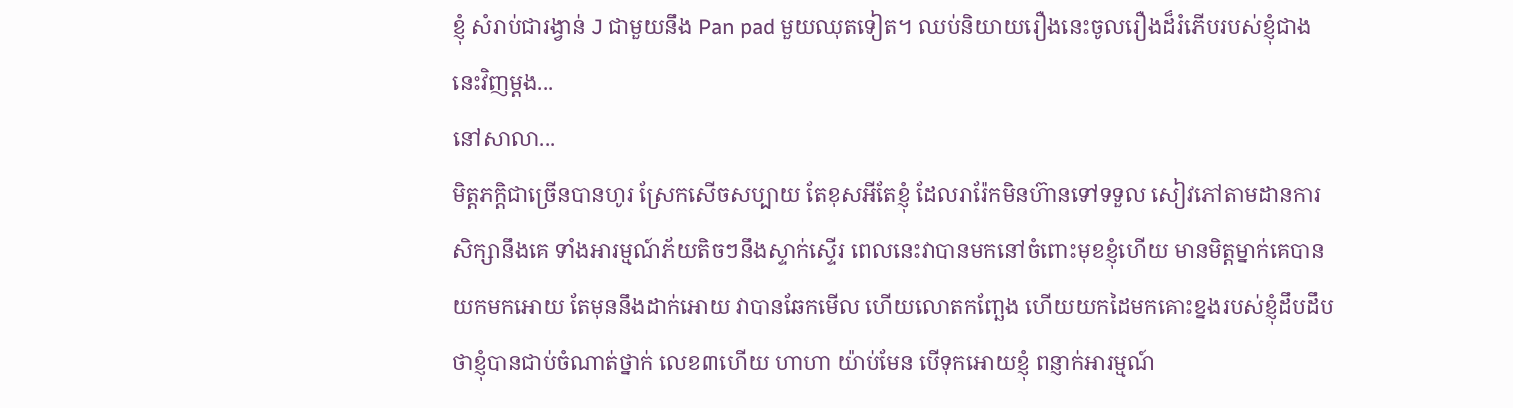ខ្ញុំ សំរាប់ជារង្វាន់ J ជាមួយនឹង Pan pad មួយឈុតទៀត។ ឈប់និយាយរឿងនេះចូលរឿងដ៏រំភើបរបស់ខ្ញុំជាងនេះវិញម្តង...
នៅសាលា...
មិត្តភក្តិជាច្រើនបានហូរ ស្រែកសើចសប្បាយ តែខុសអីតែខ្ញុំ ដែលរារ៉ែកមិនហ៊ានទៅទទួល សៀវភៅតាមដានការសិក្សានឹងគេ ទាំងអារម្មណ៍ភ័យតិចៗនឹងស្ទាក់ស្ទើរ ពេលនេះវាបានមកនៅចំពោះមុខខ្ញុំហើយ មានមិត្តម្នាក់គេបានយកមកអោយ តែមុននឹងដាក់អោយ វាបានឆែកមើល ហើយលោតកញ្ឆែង ហើយយកដៃមកគោះខ្នងរបស់ខ្ញុំដឹបដឹប ថាខ្ញុំបានជាប់ចំណាត់ថ្នាក់ លេខ៣ហើយ ហាហា យ៉ាប់មែន បើទុកអោយខ្ញុំ ពន្ញាក់អារម្មណ៍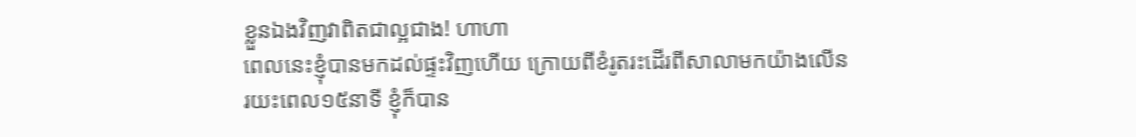ខ្លួនឯងវិញវាពិតជាល្អជាង! ហាហា
ពេលនេះខ្ញុំបានមកដល់ផ្ទះវិញហើយ ក្រោយពីខំរូតរះដើរពីសាលាមកយ៉ាងលើន រយះពេល១៥នាទី ខ្ញុំក៏បាន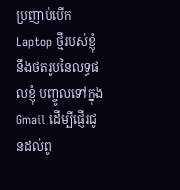ប្រញាប់បើក Laptop ថ្មីរបស់ខ្ញុំ នឹងថតរូបនៃលទ្ធផលខ្ញុំ បញ្ចូលទៅក្នុង Gmail ដើម្បីផ្ញើរជូនដល់ពូ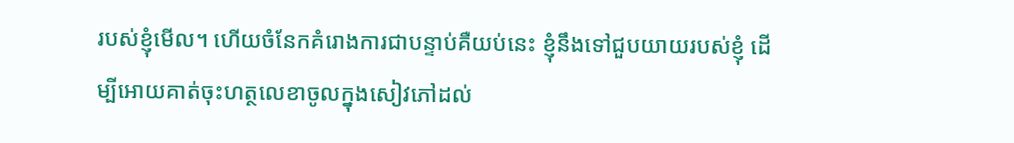របស់ខ្ញុំមើល។ ហើយចំនែកគំរោងការជាបន្ទាប់គឺយប់នេះ ខ្ញុំនឹងទៅជួបយាយរបស់ខ្ញុំ ដើម្បីអោយគាត់ចុះហត្ថលេខាចូលក្នុងសៀវភៅដល់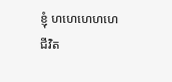ខ្ញុំ ហហេហេហហេ
ជីវិត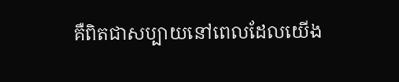គឺពិតជាសប្បាយនៅពេលដែលយើង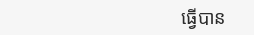ធ្វើបាន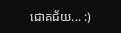ជោគជ័យ... :)